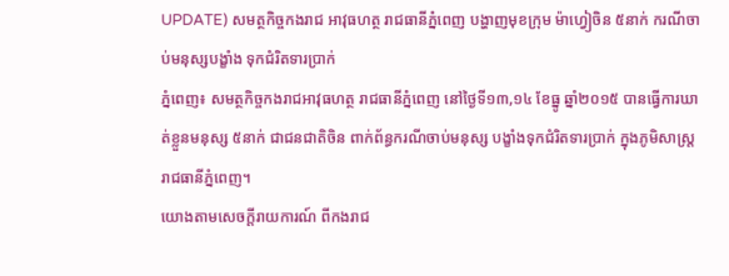UPDATE) សមត្ថកិច្ចកងរាជ អាវុធហត្ថ រាជធានីភ្នំពេញ បង្ហាញមុខក្រុម ម៉ាហ្វៀចិន ៥នាក់ ករណីចាប់មនុស្សបង្ខាំង ទុកជំរិតទារប្រាក់
ភ្នំពេញ៖ សមត្ថកិច្ចកងរាជអាវុធហត្ថ រាជធានីភ្នំពេញ នៅថ្ងៃទី១៣,១៤ ខែធ្នូ ឆ្នាំ២០១៥ បានធ្វើការឃាត់ខ្លួនមនុស្ស ៥នាក់ ជាជនជាតិចិន ពាក់ព័ន្ធករណីចាប់មនុស្ស បង្ខាំងទុកជំរិតទារប្រាក់ ក្នុងភូមិសាស្ត្ររាជធានីភ្នំពេញ។
យោងតាមសេចក្ដីរាយការណ៍ ពីកងរាជ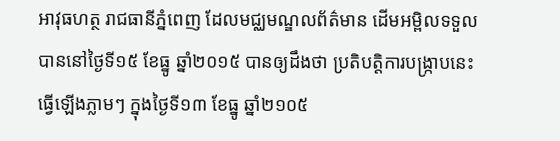អាវុធហត្ថ រាជធានីភ្នំពេញ ដែលមជ្ឈមណ្ឌលព័ត៌មាន ដើមអម្ពិលទទួលបាននៅថ្ងៃទី១៥ ខែធ្នូ ឆ្នាំ២០១៥ បានឲ្យដឹងថា ប្រតិបត្តិការបង្ក្រាបនេះ ធ្វើឡើងភ្លាមៗ ក្នុងថ្ងៃទី១៣ ខែធ្នូ ឆ្នាំ២១០៥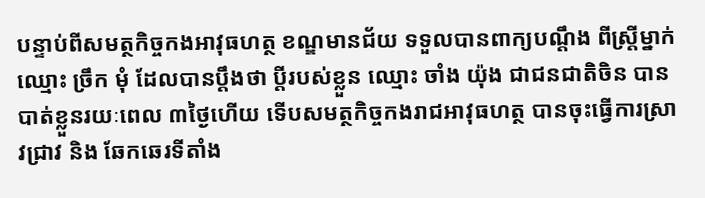បន្ទាប់ពីសមត្ថកិច្ចកងអាវុធហត្ថ ខណ្ឌមានជ័យ ទទួលបានពាក្យបណ្តឹង ពីស្ត្រីម្នាក់ឈ្មោះ ច្រឹក មុំ ដែលបានប្តឹងថា ប្តីរបស់ខ្លួន ឈ្មោះ ចាំង យ៉ុង ជាជនជាតិចិន បានបាត់ខ្លួនរយៈពេល ៣ថ្ងៃហើយ ទើបសមត្ថកិច្ចកងរាជអាវុធហត្ថ បានចុះធ្វើការស្រាវជ្រាវ និង ឆែកឆេរទីតាំង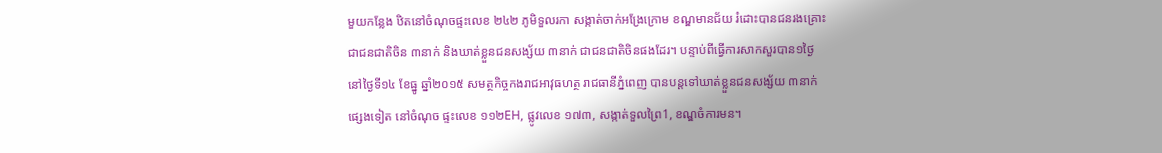មួយកន្លែង ឋិតនៅចំណុចផ្ទះលេខ ២៤២ ភូមិទួលរកា សង្កាត់ចាក់អង្រែក្រោម ខណ្ឌមានជ័យ រំដោះបានជនរងគ្រោះ ជាជនជាតិចិន ៣នាក់ និងឃាត់ខ្លួនជនសង្ស័យ ៣នាក់ ជាជនជាតិចិនផងដែរ។ បន្ទាប់ពីធ្វើការសាកសួរបាន១ថ្ងៃ នៅថ្ងៃទី១៤ ខែធ្នូ ឆ្នាំ២០១៥ សមត្ថកិច្ចកងរាជអាវុធហត្ថ រាជធានីភ្នំពេញ បានបន្តទៅឃាត់ខ្លួនជនសង្ស័យ ៣នាក់ផ្សេងទៀត នៅចំណុច ផ្ទះលេខ ១១២EH, ផ្លូវលេខ ១៧៣, សង្កាត់ទួលព្រៃ1, ខណ្ឌចំការមន។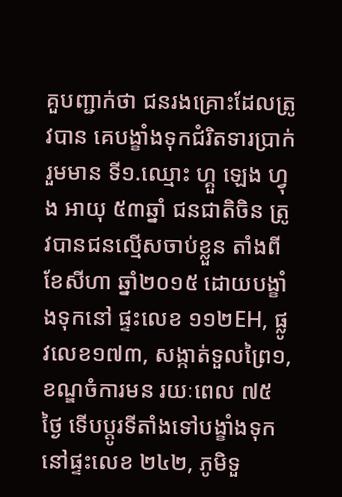គួបញ្ជាក់ថា ជនរងគ្រោះដែលត្រូវបាន គេបង្ខាំងទុកជំរិតទារប្រាក់រួមមាន ទី១.ឈ្មោះ ហ្គួ ឡេង ហ្វុង អាយុ ៥៣ឆ្នាំ ជនជាតិចិន ត្រូវបានជនល្មើសចាប់ខ្លួន តាំងពីខែសីហា ឆ្នាំ២០១៥ ដោយបង្ខាំងទុកនៅ ផ្ទះលេខ ១១២EH, ផ្លូវលេខ១៧៣, សង្កាត់ទួលព្រៃ១, ខណ្ឌចំការមន រយៈពេល ៧៥ថ្ងៃ ទើបប្តូរទីតាំងទៅបង្ខាំងទុកនៅផ្ទះលេខ ២៤២, ភូមិទួ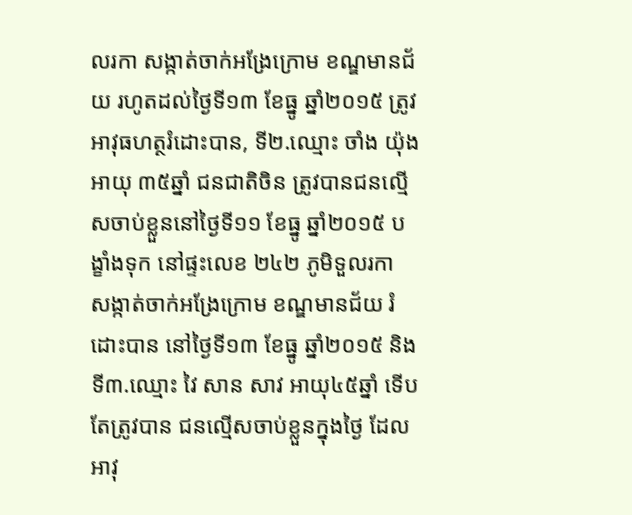លរកា សង្កាត់ចាក់អង្រែក្រោម ខណ្ឌមានជ័យ រហូតដល់ថ្ងៃទី១៣ ខែធ្នូ ឆ្នាំ២០១៥ ត្រូវអាវុធហត្ថរំដោះបាន, ទី២.ឈ្មោះ ចាំង យ៉ុង អាយុ ៣៥ឆ្នាំ ជនជាតិចិន ត្រូវបានជនល្មើសចាប់ខ្លួននៅថ្ងៃទី១១ ខែធ្នូ ឆ្នាំ២០១៥ បង្ខាំងទុក នៅផ្ទះលេខ ២៤២ ភូមិទួលរកា សង្កាត់ចាក់អង្រែក្រោម ខណ្ឌមានជ័យ រំដោះបាន នៅថ្ងៃទី១៣ ខែធ្នូ ឆ្នាំ២០១៥ និងទី៣.ឈ្មោះ វៃ សាន សាវ អាយុ៤៥ឆ្នាំ ទើបតែត្រូវបាន ជនល្មើសចាប់ខ្លួនក្នុងថ្ងៃ ដែលអាវុ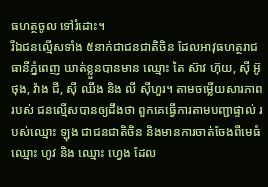ធហត្ថចូល ទៅរំដោះ។
រីឯជនល្មើសទាំង ៥នាក់ជាជនជាតិចិន ដែលអាវុធហត្ថរាជធានីភ្នំពេញ ឃាត់ខ្លួនបានមាន ឈ្មោះ តៃ ស៊ាវ ហ៊ុយ, ស៊ី អ៊ូថុង, វ៉ាង ជី, ស៊ី ឈឹង និង លី ស៊ីហួរ។ តាមចម្លើយសារភាពរបស់ ជនល្មើសបានឲ្យដឹងថា ពួកគេធ្វើការតាមបញ្ជាផ្ទាល់ របស់ឈ្មោះ ឡុង ជាជនជាតិចិន និងមានការចាត់ចែងពីមេធំឈ្មោះ ហូវ និង ឈ្មោះ ហ្វេង ដែល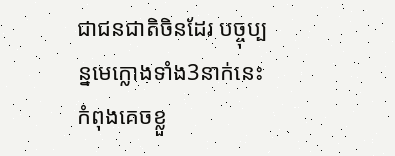ជាជនជាតិចិនដែរ បច្ចុប្បន្នមេក្លោងទាំង3នាក់នេះ កំពុងគេចខ្លួ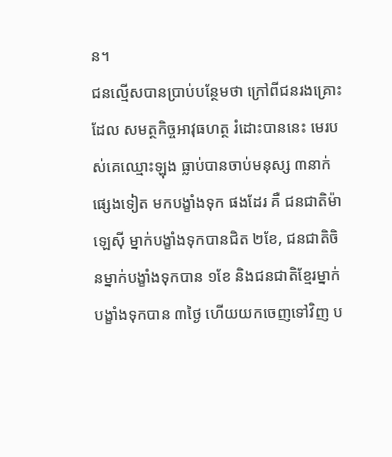ន។
ជនល្មើសបានប្រាប់បន្ថែមថា ក្រៅពីជនរងគ្រោះដែល សមត្ថកិច្ចអាវុធហត្ថ រំដោះបាននេះ មេរបស់គេឈ្មោះឡុង ធ្លាប់បានចាប់មនុស្ស ៣នាក់ផ្សេងទៀត មកបង្ខាំងទុក ផងដែរ គឺ ជនជាតិម៉ាឡេស៊ី ម្នាក់បង្ខាំងទុកបានជិត ២ខែ, ជនជាតិចិនម្នាក់បង្ខាំងទុកបាន ១ខែ និងជនជាតិខ្មែរម្នាក់ បង្ខាំងទុកបាន ៣ថ្ងៃ ហើយយកចេញទៅវិញ ប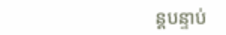ន្តបន្ទាប់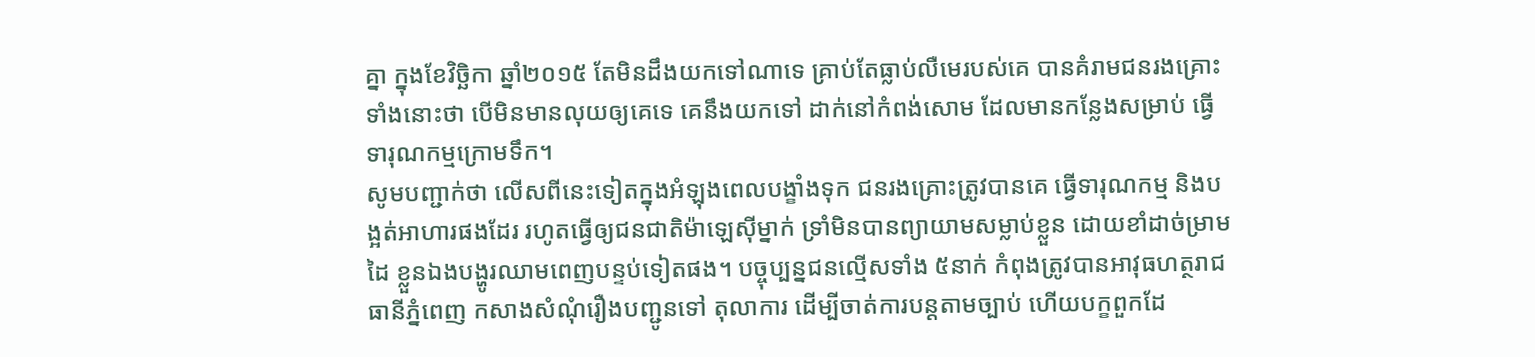គ្នា ក្នុងខែវិច្ឆិកា ឆ្នាំ២០១៥ តែមិនដឹងយកទៅណាទេ គ្រាប់តែធ្លាប់លឺមេរបស់គេ បានគំរាមជនរងគ្រោះទាំងនោះថា បើមិនមានលុយឲ្យគេទេ គេនឹងយកទៅ ដាក់នៅកំពង់សោម ដែលមានកន្លែងសម្រាប់ ធ្វើទារុណកម្មក្រោមទឹក។
សូមបញ្ជាក់ថា លើសពីនេះទៀតក្នុងអំឡុងពេលបង្ខាំងទុក ជនរងគ្រោះត្រូវបានគេ ធ្វើទារុណកម្ម និងបង្អត់អាហារផងដែរ រហូតធ្វើឲ្យជនជាតិម៉ាឡេស៊ីម្នាក់ ទ្រាំមិនបានព្យាយាមសម្លាប់ខ្លួន ដោយខាំដាច់ម្រាមដៃ ខ្លួនឯងបង្ហូរឈាមពេញបន្ទប់ទៀតផង។ បច្ចុប្បន្នជនល្មើសទាំង ៥នាក់ កំពុងត្រូវបានអាវុធហត្ថរាជធានីភ្នំពេញ កសាងសំណុំរឿងបញ្ជូនទៅ តុលាការ ដើម្បីចាត់ការបន្តតាមច្បាប់ ហើយបក្ខពួកដែ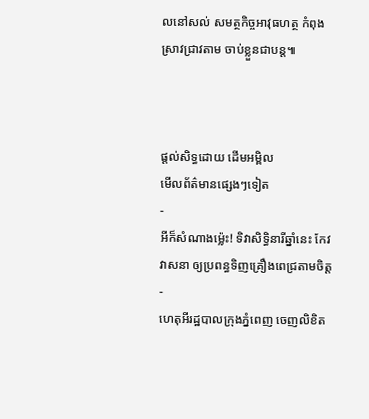លនៅសល់ សមត្ថកិច្ចអាវុធហត្ថ កំពុងស្រាវជ្រាវតាម ចាប់ខ្លួនជាបន្ត៕



ផ្តល់សិទ្ធដោយ ដើមអម្ពិល
មើលព័ត៌មានផ្សេងៗទៀត
-
អីក៏សំណាងម្ល៉េះ! ទិវាសិទ្ធិនារីឆ្នាំនេះ កែវ វាសនា ឲ្យប្រពន្ធទិញគ្រឿងពេជ្រតាមចិត្ត
-
ហេតុអីរដ្ឋបាលក្រុងភ្នំពេញ ចេញលិខិត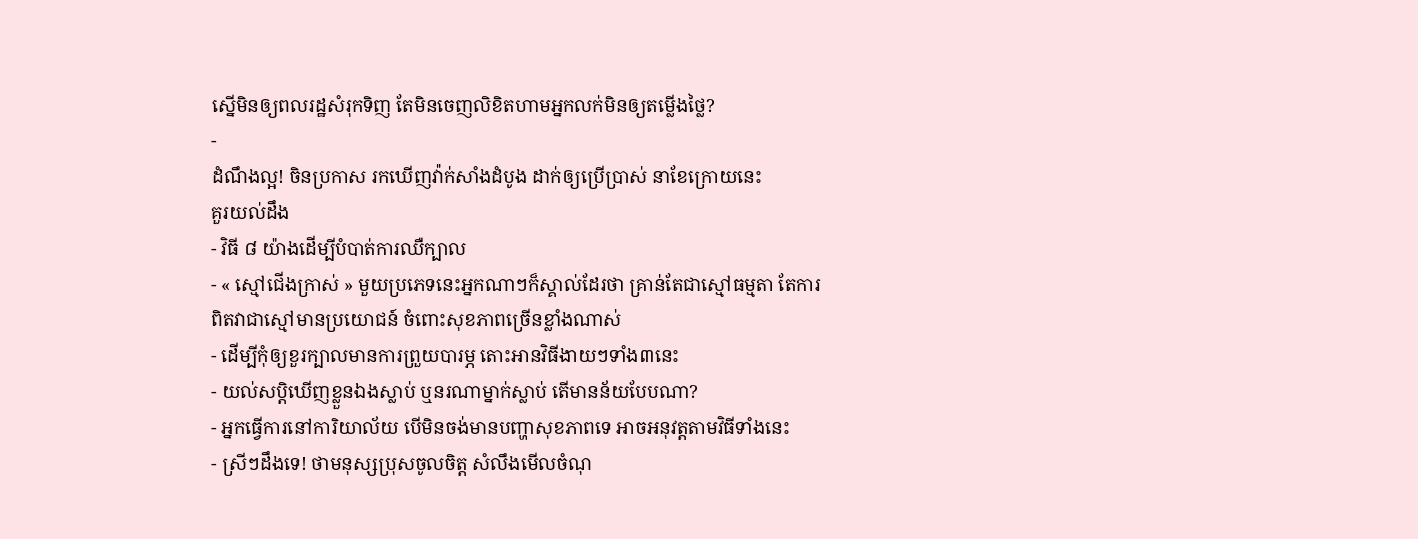ស្នើមិនឲ្យពលរដ្ឋសំរុកទិញ តែមិនចេញលិខិតហាមអ្នកលក់មិនឲ្យតម្លើងថ្លៃ?
-
ដំណឹងល្អ! ចិនប្រកាស រកឃើញវ៉ាក់សាំងដំបូង ដាក់ឲ្យប្រើប្រាស់ នាខែក្រោយនេះ
គួរយល់ដឹង
- វិធី ៨ យ៉ាងដើម្បីបំបាត់ការឈឺក្បាល
- « ស្មៅជើងក្រាស់ » មួយប្រភេទនេះអ្នកណាៗក៏ស្គាល់ដែរថា គ្រាន់តែជាស្មៅធម្មតា តែការពិតវាជាស្មៅមានប្រយោជន៍ ចំពោះសុខភាពច្រើនខ្លាំងណាស់
- ដើម្បីកុំឲ្យខួរក្បាលមានការព្រួយបារម្ភ តោះអានវិធីងាយៗទាំង៣នេះ
- យល់សប្តិឃើញខ្លួនឯងស្លាប់ ឬនរណាម្នាក់ស្លាប់ តើមានន័យបែបណា?
- អ្នកធ្វើការនៅការិយាល័យ បើមិនចង់មានបញ្ហាសុខភាពទេ អាចអនុវត្តតាមវិធីទាំងនេះ
- ស្រីៗដឹងទេ! ថាមនុស្សប្រុសចូលចិត្ត សំលឹងមើលចំណុ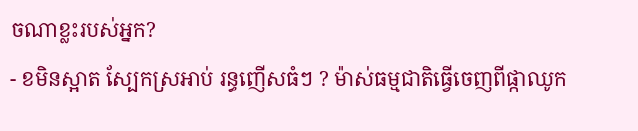ចណាខ្លះរបស់អ្នក?
- ខមិនស្អាត ស្បែកស្រអាប់ រន្ធញើសធំៗ ? ម៉ាស់ធម្មជាតិធ្វើចេញពីផ្កាឈូក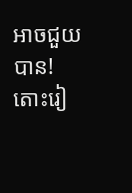អាចជួយបាន! តោះរៀ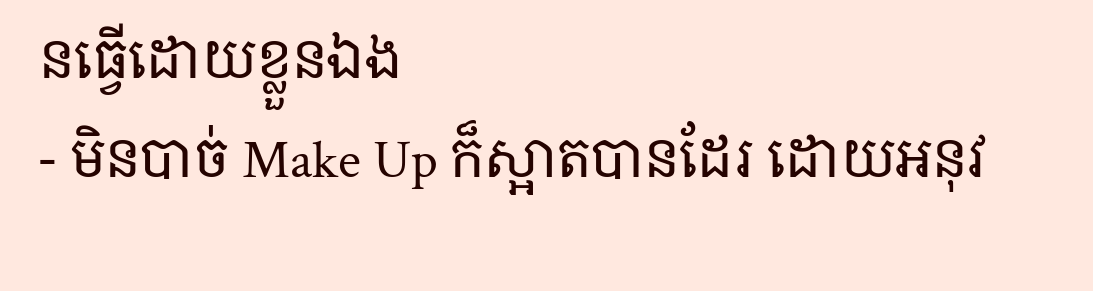នធ្វើដោយខ្លួនឯង
- មិនបាច់ Make Up ក៏ស្អាតបានដែរ ដោយអនុវ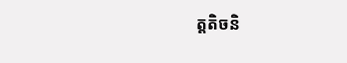ត្តតិចនិ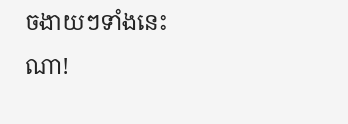ចងាយៗទាំងនេះណា!